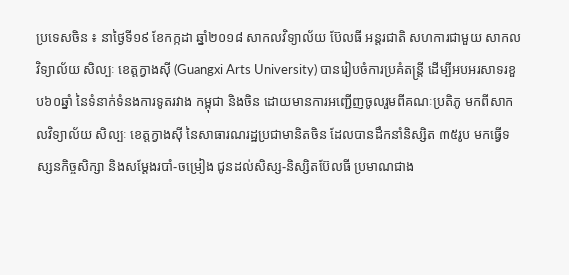ប្រទេសចិន ៖ នាថ្ងៃទី១៩ ខែកក្កដា ឆ្នាំ២០១៨ សាកលវិទ្យាល័យ ប៊ែលធី អន្តរជាតិ សហការជាមួយ សាកលវិទ្យាល័យ សិល្បៈ ខេត្តក្វាងស៊ី (Guangxi Arts University) បានរៀបចំការប្រគំតន្រ្តី ដើម្បីអបអរសាទរខួប៦០ឆ្នាំ នៃទំនាក់ទំនងការទូតរវាង កម្ពុជា និងចិន ដោយមានការអញ្ជើញចូលរួមពីគណៈប្រតិភូ មកពីសាកលវិទ្យាល័យ សិល្បៈ ខេត្តក្វាងស៊ី នៃសាធារណរដ្ឋប្រជាមានិតចិន ដែលបានដឹកនាំនិស្សិត ៣៥រូប មកធ្វើទស្សនកិច្ចសិក្សា និងសម្តែងរបាំ-ចម្រៀង ជូនដល់សិស្ស-និស្សិតប៊ែលធី ប្រមាណជាង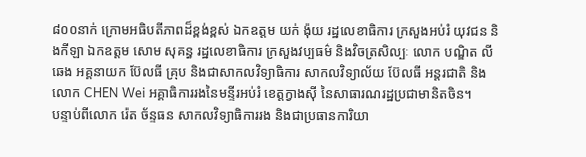៨០០នាក់ ក្រោមអធិបតីភាពដ៏ខ្ពង់ខ្ពស់ ឯកឧត្តម យក់ ង៉ុយ រដ្ឋលេខាធិការ ក្រសួងអប់រំ យុវជន និងកីឡា ឯកឧត្តម សោម សុគន្ធ រដ្ឋលេខាធិការ ក្រសួងវប្បធម៌ និងវិចត្រសិល្បៈ លោក បណិ្ឌត លី ឆេង អគ្គនាយក ប៊ែលធី គ្រុប និងជាសាកលវិទ្យាធិការ សាកលវិទ្យាល័យ ប៊ែលធី អន្តរជាតិ និង លោក CHEN Wei អគ្គាធិការរងនៃមន្ទីរអប់រំ ខេត្តក្វាងស៊ី នៃសាធារណរដ្ឋប្រជាមានិតចិន។
បន្ទាប់ពីលោក រ៉េត ច័ន្ទធន សាកលវិទ្យាធិការរង និងជាប្រធានការិយា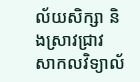ល័យសិក្សា និងស្រាវជ្រាវ សាកលវិទ្យាល័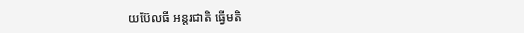យប៊ែលធី អន្តរជាតិ ធ្វើមតិ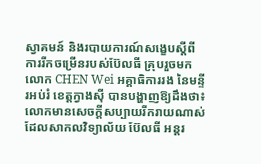ស្វាគមន៍ និងរបាយការណ៍សង្ខេបស្ដីពី ការរីកចម្រើនរបស់ប៊ែលធី គ្រុបរួចមក លោក CHEN Wei អគ្គាធិការរង នៃមន្ទីរអប់រំ ខេត្តក្វាងស៊ី បានបង្ហាញឱ្យដឹងថា៖ លោកមានសេចក្តីសប្បាយរីករាយណាស់ ដែលសាកលវិទ្យាល័យ ប៊ែលធី អន្តរ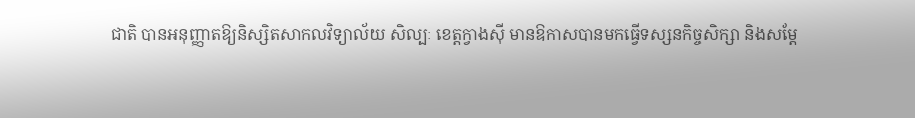ជាតិ បានអនុញ្ញាតឱ្យនិស្សិតសាកលវិទ្យាល័យ សិល្បៈ ខេត្តក្វាងស៊ី មានឱកាសបានមកធ្វើទស្សនកិច្ចសិក្សា និងសម្តែ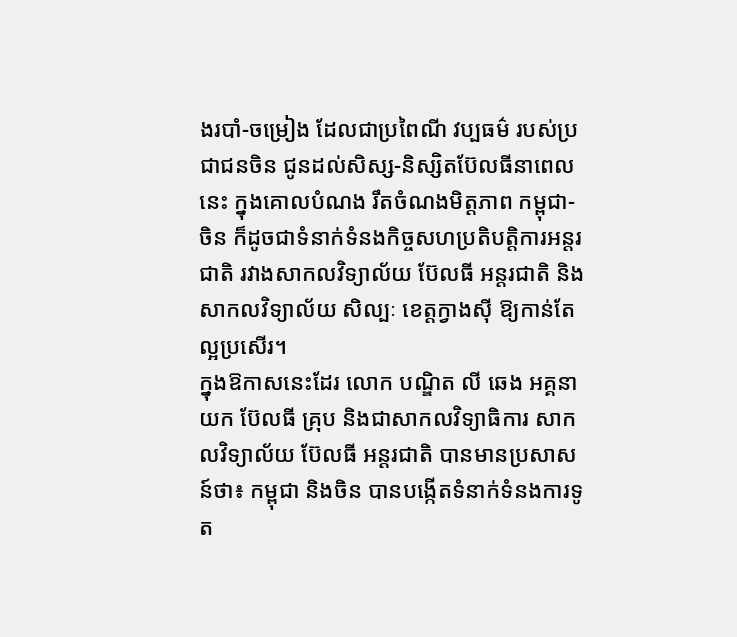ងរបាំ-ចម្រៀង ដែលជាប្រពៃណី វប្បធម៌ របស់ប្រជាជនចិន ជូនដល់សិស្ស-និស្សិតប៊ែលធីនាពេលនេះ ក្នុងគោលបំណង រឹតចំណងមិត្តភាព កម្ពុជា-ចិន ក៏ដូចជាទំនាក់ទំនងកិច្ចសហប្រតិបត្តិការអន្តរជាតិ រវាងសាកលវិទ្យាល័យ ប៊ែលធី អន្តរជាតិ និងសាកលវិទ្យាល័យ សិល្បៈ ខេត្តក្វាងស៊ី ឱ្យកាន់តែល្អប្រសើរ។
ក្នុងឱកាសនេះដែរ លោក បណ្ឌិត លី ឆេង អគ្គនាយក ប៊ែលធី គ្រុប និងជាសាកលវិទ្យាធិការ សាកលវិទ្យាល័យ ប៊ែលធី អន្តរជាតិ បានមានប្រសាសន៍ថា៖ កម្ពុជា និងចិន បានបង្កើតទំនាក់ទំនងការទូត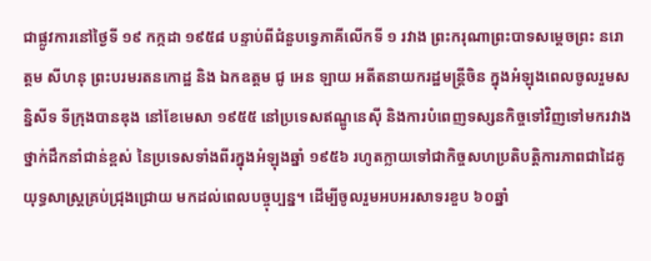ជាផ្លូវការនៅថ្ងៃទី ១៩ កក្កដា ១៩៥៨ បន្ទាប់ពីជំនួបទ្វេភាគីលើកទី ១ រវាង ព្រះករុណាព្រះបាទសម្តេចព្រះ នរោត្តម សីហនុ ព្រះបរមរតនកោដ្ឋ និង ឯកឧត្តម ជូ អេន ឡាយ អតីតនាយករដ្ឋមន្ត្រីចិន ក្នុងអំឡុងពេលចូលរួមសន្និសីទ ទីក្រុងបានឌុង នៅខែមេសា ១៩៥៥ នៅប្រទេសឥណ្ឌូនេស៊ី និងការបំពេញទស្សនកិច្ចទៅវិញទៅមករវាងថ្នាក់ដឹកនាំជាន់ខ្ពស់ នៃប្រទេសទាំងពីរក្នុងអំឡុងឆ្នាំ ១៩៥៦ រហូតក្លាយទៅជាកិច្ចសហប្រតិបត្តិការភាពជាដៃគូយុទ្ធសាស្ត្រគ្រប់ជ្រុងជ្រោយ មកដល់ពេលបច្ចុប្បន្ន។ ដើម្បីចូលរួមអបអរសាទរខួប ៦០ឆ្នាំ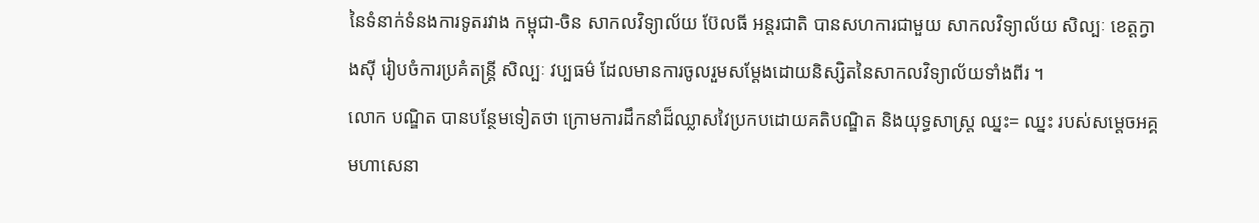នៃទំនាក់ទំនងការទូតរវាង កម្ពុជា-ចិន សាកលវិទ្យាល័យ ប៊ែលធី អន្តរជាតិ បានសហការជាមួយ សាកលវិទ្យាល័យ សិល្បៈ ខេត្តក្វាងស៊ី រៀបចំការប្រគំតន្រ្តី សិល្បៈ វប្បធម៌ ដែលមានការចូលរួមសម្តែងដោយនិស្សិតនៃសាកលវិទ្យាល័យទាំងពីរ ។
លោក បណ្ឌិត បានបន្ថែមទៀតថា ក្រោមការដឹកនាំដ៏ឈ្លាសវៃប្រកបដោយគតិបណ្ឌិត និងយុទ្ធសាស្ត្រ ឈ្នះ= ឈ្នះ របស់សម្ដេចអគ្គមហាសេនា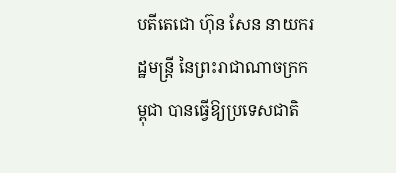បតីតេជោ ហ៊ុន សែន នាយករដ្ឋមន្ដ្រី នៃព្រះរាជាណាចក្រកម្ពុជា បានធ្វើឱ្យប្រទេសជាតិ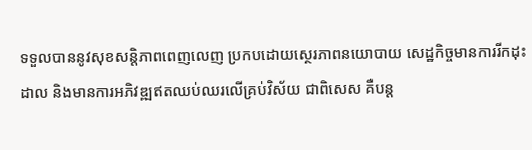ទទួលបាននូវសុខសន្តិភាពពេញលេញ ប្រកបដោយស្ថេរភាពនយោបាយ សេដ្ឋកិច្ចមានការរីកដុះដាល និងមានការអភិវឌ្ឍឥតឈប់ឈរលើគ្រប់វិស័យ ជាពិសេស គឺបន្ត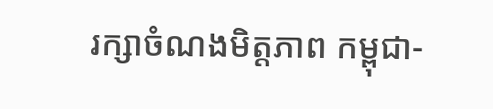រក្សាចំណងមិត្តភាព កម្ពុជា-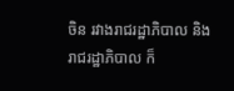ចិន រវាងរាជរដ្ឋាភិបាល និងរាជរដ្ឋាភិបាល ក៏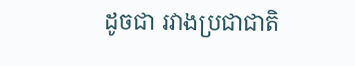ដូចជា រវាងប្រជាជាតិ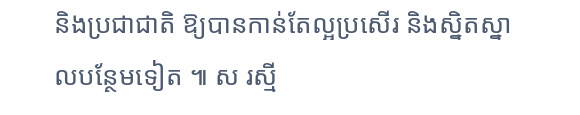និងប្រជាជាតិ ឱ្យបានកាន់តែល្អប្រសើរ និងស្និតស្នាលបន្ថែមទៀត ៕ ស រស្មី